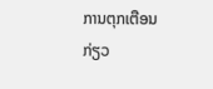ການຕຸກເຕືອນກ່ຽວ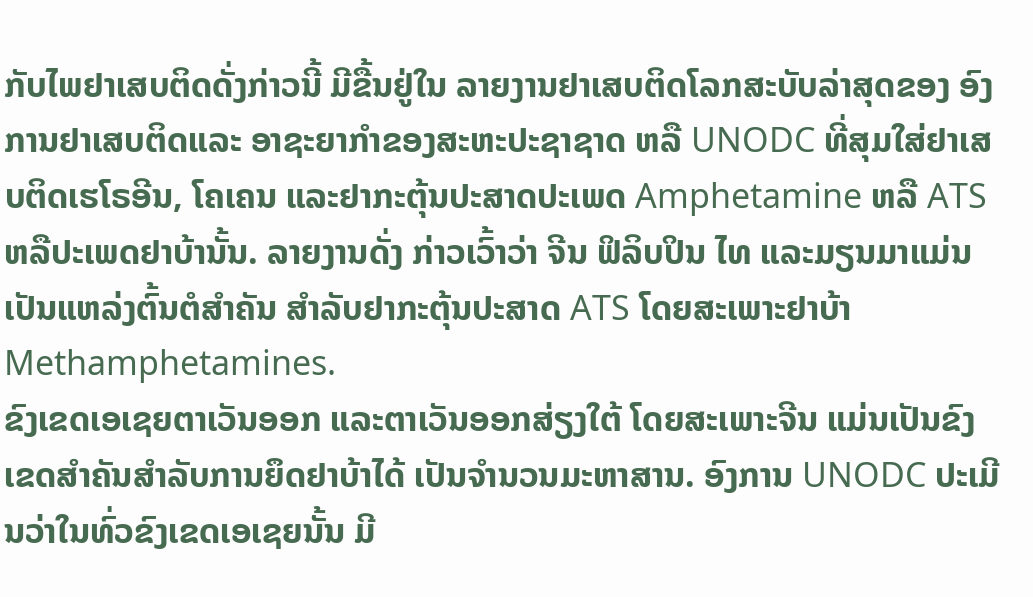ກັບໄພຢາເສບຕິດດັ່ງກ່າວນີ້ ມີຂື້ນຢູ່ໃນ ລາຍງານຢາເສບຕິດໂລກສະບັບລ່າສຸດຂອງ ອົງການຢາເສບຕິດແລະ ອາຊະຍາກຳຂອງສະຫະປະຊາຊາດ ຫລື UNODC ທີ່ສຸມໃສ່ຢາເສບຕິດເຮໂຣອີນ, ໂຄເຄນ ແລະຢາກະຕຸ້ນປະສາດປະເພດ Amphetamine ຫລື ATS ຫລືປະເພດຢາບ້ານັ້ນ. ລາຍງານດັ່ງ ກ່າວເວົ້າວ່າ ຈີນ ຟິລິບປິນ ໄທ ແລະມຽນມາແມ່ນເປັນແຫລ່ງຕົ້ນຕໍສຳຄັນ ສຳລັບຢາກະຕຸ້ນປະສາດ ATS ໂດຍສະເພາະຢາບ້າ Methamphetamines.
ຂົງເຂດເອເຊຍຕາເວັນອອກ ແລະຕາເວັນອອກສ່ຽງໃຕ້ ໂດຍສະເພາະຈີນ ແມ່ນເປັນຂົງເຂດສຳຄັນສຳລັບການຍຶດຢາບ້າໄດ້ ເປັນຈຳນວນມະຫາສານ. ອົງການ UNODC ປະເມີນວ່າໃນທົ່ວຂົງເຂດເອເຊຍນັ້ນ ມີ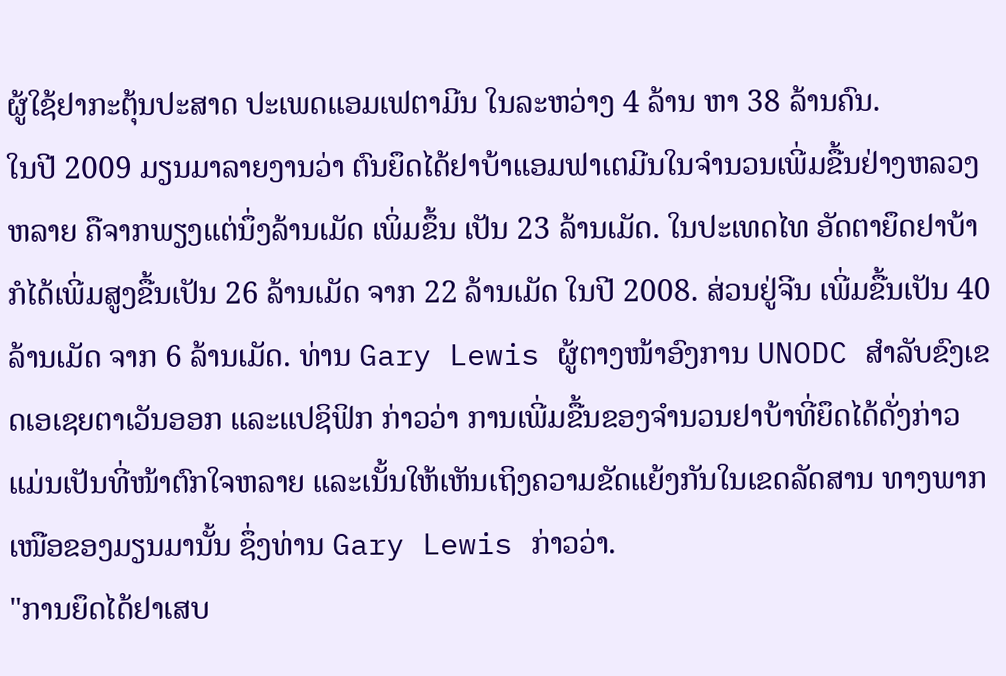ຜູ້ໃຊ້ຢາກະຕຸ້ນປະສາດ ປະເພດແອມເຟຕາມີນ ໃນລະຫວ່າງ 4 ລ້ານ ຫາ 38 ລ້ານຄົນ.
ໃນປີ 2009 ມຽນມາລາຍງານວ່າ ຕົນຍຶດໄດ້ຢາບ້າແອມຟາເຕມີນໃນຈຳນວນເພີ່ມຂື້ນຢ່າງຫລວງຫລາຍ ຄືຈາກພຽງແຕ່ນຶ່ງລ້ານເມັດ ເພິ່ມຂຶ້ນ ເປັນ 23 ລ້ານເມັດ. ໃນປະເທດໄທ ອັດຕາຍຶດຢາບ້າກໍໄດ້ເພີ່ມສູງຂື້ນເປັນ 26 ລ້ານເມັດ ຈາກ 22 ລ້ານເມັດ ໃນປີ 2008. ສ່ວນຢູ່ຈີນ ເພີ່ມຂື້ນເປັນ 40 ລ້ານເມັດ ຈາກ 6 ລ້ານເມັດ. ທ່ານ Gary Lewis ຜູ້ຕາງໜ້າອົງການ UNODC ສຳລັບຂົງເຂດເອເຊຍຕາເວັນອອກ ແລະແປຊິຟິກ ກ່າວວ່າ ການເພີ່ມຂື້ນຂອງຈຳນວນຢາບ້າທີ່ຍຶດໄດ້ດັ່ງກ່າວ ແມ່ນເປັນທີ່ໜ້າຕົກໃຈຫລາຍ ແລະເນັ້ນໃຫ້ເຫັນເຖິງຄວາມຂັດແຍ້ງກັນໃນເຂດລັດສານ ທາງພາກເໜືອຂອງມຽນມານັ້ນ ຊຶ່ງທ່ານ Gary Lewis ກ່າວວ່າ.
"ການຍຶດໄດ້ຢາເສບ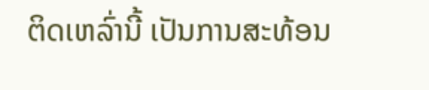ຕິດເຫລົ່ານີ້ ເປັນການສະທ້ອນ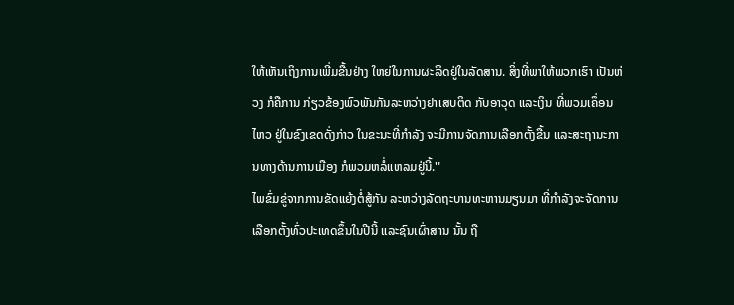ໃຫ້ເຫັນເຖິງການເພີ່ມຂື້ນຢ່າງ ໃຫຍ່ໃນການຜະລິດຢູ່ໃນລັດສານ. ສິ່ງທີ່ພາໃຫ້ພວກເຮົາ ເປັນຫ່ວງ ກໍຄືການ ກ່ຽວຂ້ອງພົວພັນກັນລະຫວ່າງຢາເສບຕິດ ກັບອາວຸດ ແລະເງິນ ທີ່ພວມເຄຶ່ອນໄຫວ ຢູ່ໃນຂົງເຂດດັ່ງກ່າວ ໃນຂະນະທີ່ກຳລັງ ຈະມີການຈັດການເລືອກຕັ້ງຂື້ນ ແລະສະຖານະການທາງດ້ານການເມືອງ ກໍພວມຫລໍ່ແຫລມຢູ່ນີ້."
ໄພຂົ່ມຂູ່ຈາກການຂັດແຍ້ງຕໍ່ສູ້ກັນ ລະຫວ່າງລັດຖະບານທະຫານມຽນມາ ທີ່ກຳລັງຈະຈັດການເລືອກຕັ້ງທົ່ວປະເທດຂຶ້ນໃນປີນີ້ ແລະຊົນເຜົ່າສານ ນັ້ນ ຖື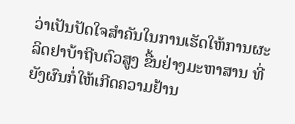ວ່າເປັນປັດໃຈສຳຄັນໃນການເຮັດໃຫ້ການຜະລິດຢາບ້າຖີບຕົວສູງ ຂື້ນຢ່າງມະຫາສານ ທີ່ຍັງຜົນກໍ່ໃຫ້ເກີດຄວາມຢ້ານ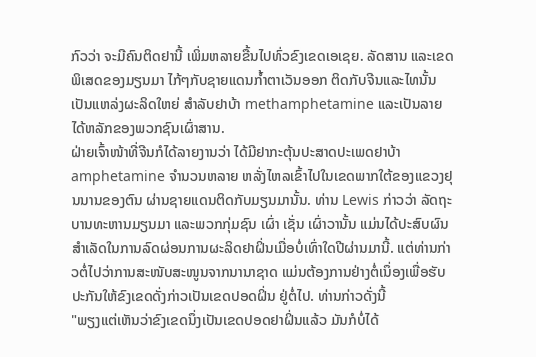ກົວວ່າ ຈະມີຄົນຕິດຢານີ້ ເພິ່ມຫລາຍຂື້ນໄປທົ່ວຂົງເຂດເອເຊຍ. ລັດສານ ແລະເຂດພິເສດຂອງມຽນມາ ໄກ້ໆກັບຊາຍແດນກ້ຳຕາເວັນອອກ ຕິດກັບຈີນແລະໄທນັ້ນ ເປັນແຫລ່ງຜະລິດໃຫຍ່ ສຳລັບຢາບ້າ methamphetamine ແລະເປັນລາຍໄດ້ຫລັກຂອງພວກຊົນເຜົ່າສານ.
ຝ່າຍເຈົ້າໜ້າທີ່ຈີນກໍໄດ້ລາຍງານວ່າ ໄດ້ມີຢາກະຕຸ້ນປະສາດປະເພດຢາບ້າ amphetamine ຈຳນວນຫລາຍ ຫລັ່ງໄຫລເຂົ້າໄປໃນເຂດພາກໃຕ້ຂອງແຂວງຢຸນນານຂອງຕົນ ຜ່ານຊາຍແດນຕິດກັບມຽນມານັ້ນ. ທ່ານ Lewis ກ່າວວ່າ ລັດຖະບານທະຫານມຽນມາ ແລະພວກກຸ່ມຊົນ ເຜົ່າ ເຊັ່ນ ເຜົ່າວານັ້ນ ແມ່ນໄດ້ປະສົບຜົນສຳເລັດໃນການລົດຜ່ອນການຜະລິດຢາຝິ່ນເມື່ອບໍ່ເທົ່າໃດປີຜ່ານມານີ້. ແຕ່ທ່ານກ່າວຕໍ່ໄປວ່າການສະໜັບສະໜູນຈາກນານາຊາດ ແມ່ນຕ້ອງການຢ່າງຕໍ່ເນຶ່ອງເພື່ອຮັບປະກັນໃຫ້ຂົງເຂດດັ່ງກ່າວເປັນເຂດປອດຝິ່ນ ຢູ່ຕໍ່ໄປ. ທ່ານກ່າວດັ່ງນີ້
"ພຽງແຕ່ເຫັນວ່າຂົງເຂດນຶ່ງເປັນເຂດປອດຢາຝິ່ນແລ້ວ ມັນກໍບໍ່ໄດ້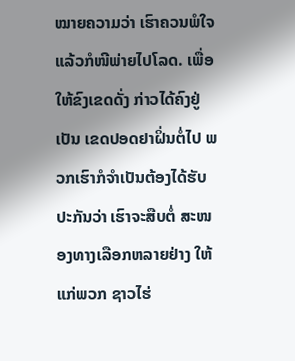ໝາຍຄວາມວ່າ ເຮົາຄວນພໍໃຈແລ້ວກໍໜີພ່າຍໄປໂລດ. ເພື່ອໃຫ້ຂົງເຂດດັ່ງ ກ່າວໄດ້ຄົງຢູ່ເປັນ ເຂດປອດຢາຝິ່ນຕໍ່ໄປ ພວກເຮົາກໍຈຳເປັນຕ້ອງໄດ້ຮັບປະກັນວ່າ ເຮົາຈະສືບຕໍ່ ສະໜອງທາງເລືອກຫລາຍຢ່າງ ໃຫ້ແກ່ພວກ ຊາວໄຮ່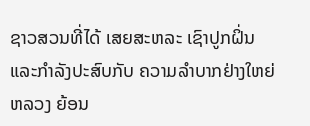ຊາວສວນທີ່ໄດ້ ເສຍສະຫລະ ເຊົາປູກຝິ່ນ ແລະກຳລັງປະສົບກັບ ຄວາມລຳບາກຢ່າງໃຫຍ່ຫລວງ ຍ້ອນ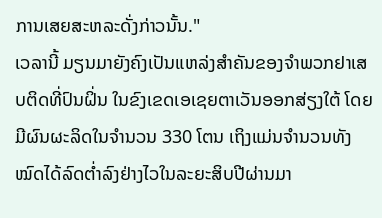ການເສຍສະຫລະດັ່ງກ່າວນັ້ນ."
ເວລານີ້ ມຽນມາຍັງຄົງເປັນແຫລ່ງສຳຄັນຂອງຈຳພວກຢາເສບຕິດທີ່ປົນຝິ່ນ ໃນຂົງເຂດເອເຊຍຕາເວັນອອກສ່ຽງໃຕ້ ໂດຍມີຜົນຜະລິດໃນຈຳນວນ 330 ໂຕນ ເຖິງແມ່ນຈຳນວນທັງໝົດໄດ້ລົດຕ່ຳລົງຢ່າງໄວໃນລະຍະສິບປີຜ່ານມາ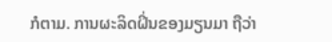ກໍຕາມ. ການຜະລິດຝິ່ນຂອງມຽນມາ ຖືວ່າ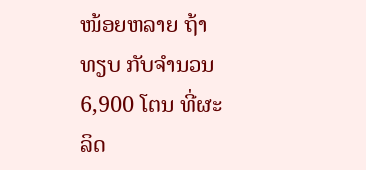ໜ້ອຍຫລາຍ ຖ້າທຽບ ກັບຈຳນວນ 6,900 ໂຕນ ທີ່ຜະລິດ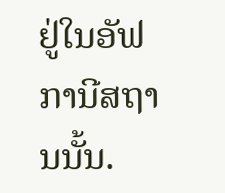ຢູ່ໃນອັຟການີສຖານນັ້ນ.